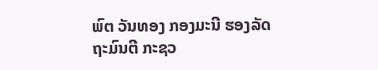ພົຕ ວັນທອງ ກອງມະນີ ຮອງລັດຖະມົນຕີ ກະຊວ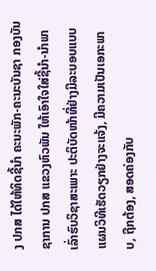ງ ປກສ ໄດ້ໃຫ້ທິດຊີ້ນໍາ ຄະນະພັກ-ຄະນະບັນຊາ ກອງບັນຊາການ ປກສ ແຂວງຫົວພັນ ໃຫ້ເອົາໃຈໃສ່ຊີ້ນໍາ-ນໍາພາເລົ່າຮົບວິຊາສະເພາະ ປະຕິບັດໜ້າທີ່ຢ່າງມີລະບອບແບບແຜນວິທີເຮັດວຽກຢ່າງຈະແຈ້ງ, ມີຄວາມເປັນເອກະພາບ, ຖືກຕ້ອງ, ສອດຄ່ອງກັບ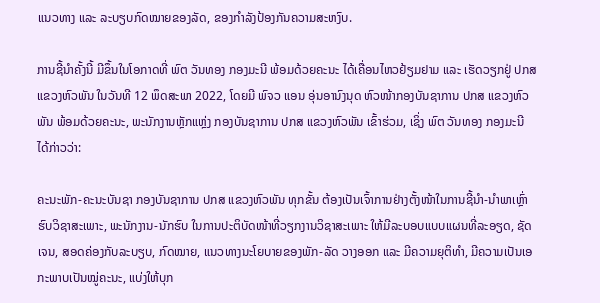ແນວທາງ ແລະ ລະບຽບກົດໝາຍຂອງລັດ, ຂອງກໍາລັງປ້ອງກັນຄວາມສະຫງົບ.

ການຊີ້ນໍາຄັ້ງນີ້ ມີຂຶ້ນໃນໂອກາດທີ່ ພົຕ ວັນທອງ ກອງມະນີ ພ້ອມດ້ວຍຄະນະ ໄດ້ເຄື່ອນໄຫວຢ້ຽມຢາມ ແລະ ເຮັດວຽກຢູ່ ປກສ ແຂວງຫົວພັນ ໃນວັນທີ 12 ພຶດສະພາ 2022, ໂດຍມີ ພົຈວ ແອນ ອຸ່ນອານົງນຸດ ຫົວໜ້າກອງບັນຊາການ ປກສ ແຂວງຫົວພັນ ພ້ອມດ້ວຍຄະນະ, ພະນັກງານຫຼັກແຫຼ່ງ ກອງບັນຊາການ ປກສ ແຂວງຫົວພັນ ເຂົ້າຮ່ວມ, ເຊິ່ງ ພົຕ ວັນທອງ ກອງມະນີ ໄດ້ກ່າວວ່າ:

ຄະນະພັກ-ຄະນະບັນຊາ ກອງບັນຊາການ ປກສ ແຂວງຫົວພັນ ທຸກຂັ້ນ ຕ້ອງເປັນເຈົ້າການຢ່າງຕັ້ງໜ້າໃນການຊີ້ນໍາ-ນໍາພາເຫຼົ່າຮົບວິຊາສະເພາະ, ພະນັກງານ-ນັກຮົບ ໃນການປະຕິບັດໜ້າທີ່ວຽກງານວິຊາສະເພາະ ໃຫ້ມີລະບອບແບບແຜນທີ່ລະອຽດ, ຊັດເຈນ, ສອດຄ່ອງກັບລະບຽບ, ກົດໝາຍ, ແນວທາງນະໂຍບາຍຂອງພັກ-ລັດ ວາງອອກ ແລະ ມີຄວາມຍຸຕິທໍາ, ມີຄວາມເປັນເອກະພາບເປັນໝູ່ຄະນະ, ແບ່ງໃຫ້ບຸກ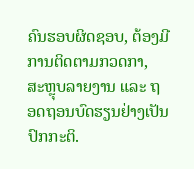ຄົນຮອບຜິດຊອບ, ຕ້ອງມີການຕິດຕາມກວດກາ, ສະຫຼຸບລາຍງານ ແລະ ຖອດຖອນບົດຮຽນຢ່າງເປັນປົກກະຕິ.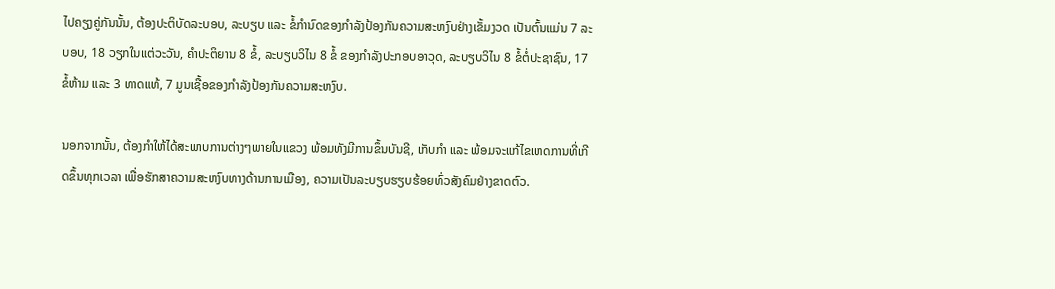ໄປຄຽງຄູ່ກັນນັ້ນ, ຕ້ອງປະຕິບັດລະບອບ, ລະບຽບ ແລະ ຂໍ້ກຳນົດຂອງກຳລັງປ້ອງກັນຄວາມສະຫງົບຢ່າງເຂັ້ມງວດ ເປັນຕົ້ນແມ່ນ 7 ລະບອບ, 18 ວຽກໃນແຕ່ວະວັນ, ຄຳປະຕິຍານ 8 ຂໍ້, ລະບຽບວິໄນ 8 ຂໍ້ ຂອງກຳລັງປະກອບອາວຸດ, ລະບຽບວິໄນ 8 ຂໍ້ຕໍ່ປະຊາຊົນ, 17 ຂໍ້ຫ້າມ ແລະ 3 ທາດແທ້, 7 ມູນເຊື້ອຂອງກຳລັງປ້ອງກັນຄວາມສະຫງົບ.

ນອກຈາກນັ້ນ, ຕ້ອງກໍາໃຫ້ໄດ້ສະພາບການຕ່າງໆພາຍໃນແຂວງ ພ້ອມທັງມີການຂຶ້ນບັນຊີ, ເກັບກໍາ ແລະ ພ້ອມຈະແກ້ໄຂເຫດການທີ່ເກີດຂຶ້ນທຸກເວລາ ເພື່ອຮັກສາຄວາມສະຫງົບທາງດ້ານການເມືອງ, ຄວາມເປັນລະບຽບຮຽບຮ້ອຍທົ່ວສັງຄົມຢ່າງຂາດຕົວ.